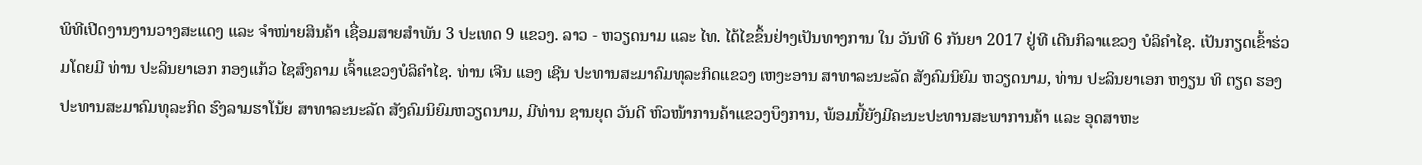ພິທີເປີດງານງານວາງສະແດງ ແລະ ຈໍາໜ່າຍສິນຄ້າ ເຊື່ອມສາຍສໍາພັນ 3 ປະເທດ 9 ແຂວງ. ລາວ - ຫວຽດນາມ ແລະ ໄທ. ໄດ້ໄຂຂຶ້ນຢ່າງເປັນທາງການ ໃນ ວັນທີ 6 ກັນຍາ 2017 ຢູ່ທີ ເດີນກິລາແຂວງ ບໍລິຄໍາໄຊ. ເປັນກຽດເຂົ້າຮ່ວມໂດຍມີ ທ່ານ ປະລິນຍາເອກ ກອງແກ້ວ ໄຊສົງຄາມ ເຈົ້າແຂວງບໍລິຄໍາໄຊ. ທ່ານ ເຈີນ ແອງ ເຊີນ ປະທານສະມາຄົມທຸລະກິດແຂວງ ເຫງະອານ ສາທາລະນະລັດ ສັງຄົມນິຍົມ ຫວຽດນາມ, ທ່ານ ປະລິນຍາເອກ ຫງຽນ ທິ ຕຽດ ຮອງປະທານສະມາຄົມທຸລະກິດ ຮົງລາມຮາໂນ້ຍ ສາທາລະນະລັດ ສັງຄົມນິຍົມຫວຽດນາມ, ມີທ່ານ ຊານຍຸດ ວັນດີ ຫົວໜ້າການຄ້າແຂວງບຶງການ, ພ້ອມນີ້ຍັງມີຄະນະປະທານສະພາການຄ້າ ແລະ ອຸດສາຫະ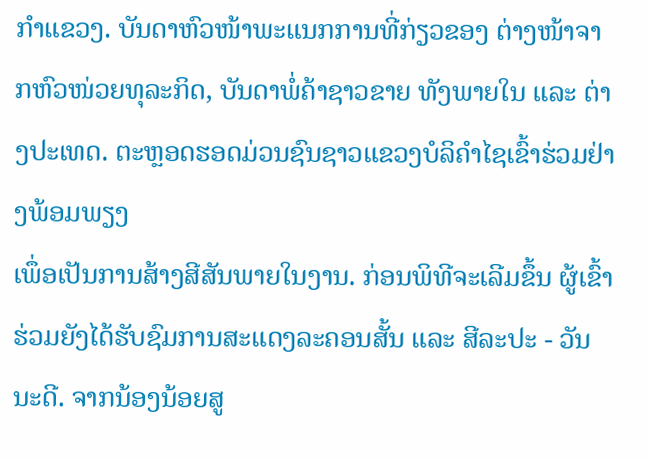ກຳແຂວງ. ບັນດາຫົວໜ້າພະແນກການທີ່ກ່ຽວຂອງ ຕ່າງໜ້າຈາກຫົວໜ່ວຍທຸລະກິດ, ບັນດາພໍ່ຄ້າຊາວຂາຍ ທັງພາຍໃນ ແລະ ຕ່າງປະເທດ. ຕະຫຼອດຮອດມ່ວນຊົນຊາວແຂວງບໍລິຄໍາໄຊເຂົ້າຮ່ວມຢ່າງພ້ອມພຽງ
ເພຶ່ອເປັນການສ້າງສີສັນພາຍໃນງານ. ກ່ອນພິທີຈະເລີມຂຶ້ນ ຜູ້ເຂົ້າຮ່ວມຍັງໄດ້ຮັບຊົມການສະແດງລະຄອນສັ້ນ ແລະ ສີລະປະ - ວັນນະດີ. ຈາກນ້ອງນ້ອຍສູ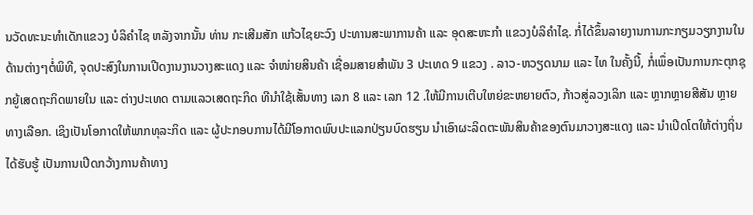ນວັດທະນະທໍາເດັກແຂວງ ບໍລິຄຳໄຊ ຫລັງຈາກນັ້ນ ທ່ານ ກະເສີມສັກ ແກ້ວໄຊຍະວົງ ປະທານສະພາການຄ້າ ແລະ ອຸດສະຫະກໍາ ແຂວງບໍລິຄໍາໄຊ. ກໍ່ໄດ້ຂຶ້ນລາຍງານການກະກຽມວຽກງານໃນດ້ານຕ່າງໆຕໍ່ພິທີ, ຈຸດປະສົງໃນການເປີດງານງານວາງສະແດງ ແລະ ຈໍາໜ່າຍສິນຄ້າ ເຊື່ອມສາຍສໍາພັນ 3 ປະເທດ 9 ແຂວງ . ລາວ-ຫວຽດນາມ ແລະ ໄທ ໃນຄັ້ງນີ້, ກໍ່ເພຶ່ອເປັນການກະຕຸກຊຸກຍູ້ເສດຖະກິດພາຍໃນ ແລະ ຕ່າງປະເທດ ຕາມແລວເສດຖະກິດ ທີນໍາໃຊ້ເສັ້ນທາງ ເລກ 8 ແລະ ເລກ 12 .ໃຫ້ມີການເຕີບໃຫຍ່ຂະຫຍາຍຕົວ, ກ້າວສູ່ລວງເລິກ ແລະ ຫຼາກຫຼາຍສີສັນ ຫຼາຍທາງເລືອກ. ເຊິງເປັນໂອກາດໃຫ້ພາກທຸລະກິດ ແລະ ຜູ້ປະກອບການໄດ້ມີໂອກາດພົບປະແລກປ່ຽນບົດຮຽນ ນໍາເອົາຜະລິດຕະພັນສິນຄ້າຂອງຕົນມາວາງສະແດງ ແລະ ນໍາເປີດໂຕໃຫ້ຕ່າງຖິ່ນໄດ້ຮັບຮູ້ ເປັນການເປີດກວ້າງການຄ້າທາງ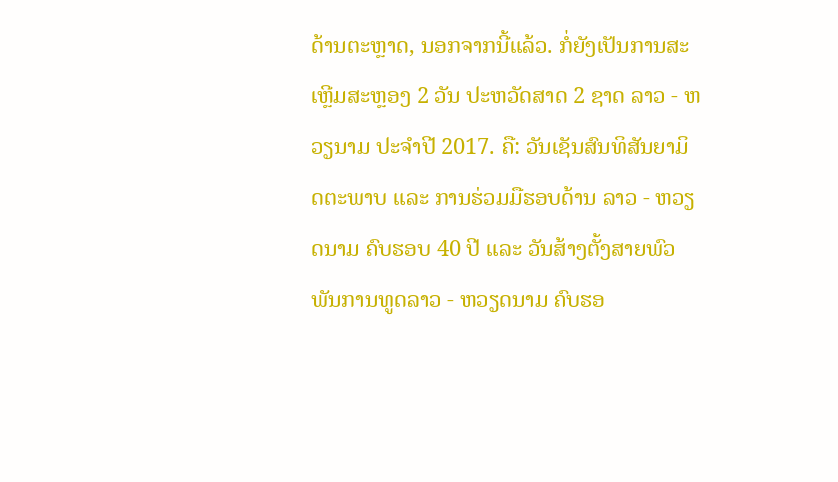ດ້ານຕະຫຼາດ, ນອກຈາກນີ້ແລ້ວ. ກໍ່ຍັງເປັນການສະເຫຼີມສະຫຼອງ 2 ວັນ ປະຫວັດສາດ 2 ຊາດ ລາວ - ຫວຽນາມ ປະຈໍາປີ 2017. ຄື: ວັນເຊັນສົນທິສັນຍາມິດຕະພາບ ແລະ ການຮ່ວມມືຮອບດ້ານ ລາວ - ຫວຽດນາມ ຄົບຮອບ 40 ປີ ແລະ ວັນສ້າງຕັ້ງສາຍພົວພັນການທູດລາວ - ຫວຽດນາມ ຄົບຮອ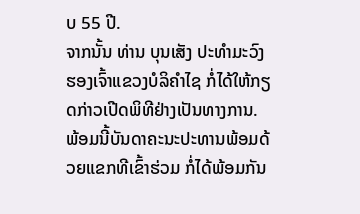ບ 55 ປີ.
ຈາກນັ້ນ ທ່ານ ບຸນເສັງ ປະທຳມະວົງ ຮອງເຈົ້າແຂວງບໍລິຄຳໄຊ ກໍ່ໄດ້ໃຫ້ກຽດກ່າວເປີດພິທີຢ່າງເປັນທາງການ. ພ້ອມນີ້ບັນດາຄະນະປະທານພ້ອມດ້ວຍແຂກທີເຂົ້າຮ່ວມ ກໍ່ໄດ້ພ້ອມກັນ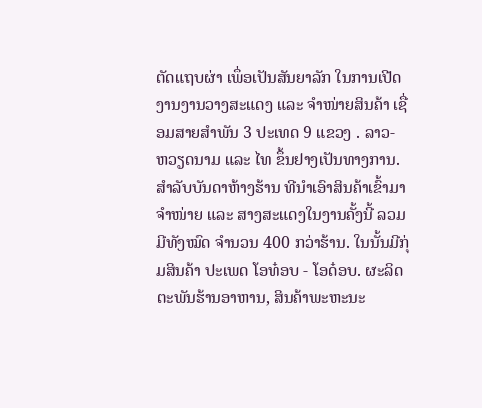ຕັດແຖບຜ່າ ເພຶ່ອເປັນສັນຍາລັກ ໃນການເປີດງານງານວາງສະແດງ ແລະ ຈໍາໜ່າຍສິນຄ້າ ເຊື່ອມສາຍສໍາພັນ 3 ປະເທດ 9 ແຂວງ . ລາວ- ຫວຽດນາມ ແລະ ໄທ ຂຶ້ນຢາງເປັນທາງການ. ສໍາລັບບັນດາຫ້າງຮ້ານ ທີນໍາເອົາສິນຄ້າເຂົ້າມາຈໍາໜ່າຍ ແລະ ສາງສະແດງໃນງານຄັ້ງນີ້ ລວມມີທັງໝົດ ຈໍານວນ 400 ກວ່າຮ້ານ. ໃນນັ້ນມີກຸ່ມສິນຄ້າ ປະເພດ ໂອທ໋ອບ - ໂອດ໋ອບ. ຜະລິດຕະພັນຮ້ານອາຫານ, ສິນຄ້າພະຫະນະ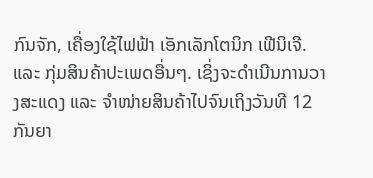ກົນຈັກ, ເຄື່ອງໃຊ້ໄຟຟ້າ ເອັກເລັກໂຕນິກ ເຟີນິເຈີ. ແລະ ກຸ່ມສິນຄ້າປະເພດອື່ນໆ. ເຊິ່ງຈະດໍາເນີນການວາງສະແດງ ແລະ ຈໍາໜ່າຍສິນຄ້າໄປຈົນເຖິງວັນທີ 12 ກັນຍາ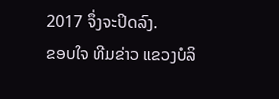2017 ຈຶ່ງຈະປິດລົງ.
ຂອບໃຈ ທີມຂ່າວ ແຂວງບໍລິ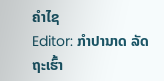ຄຳໄຊ
Editor: ກຳປານາດ ລັດຖະເຮົ້າ